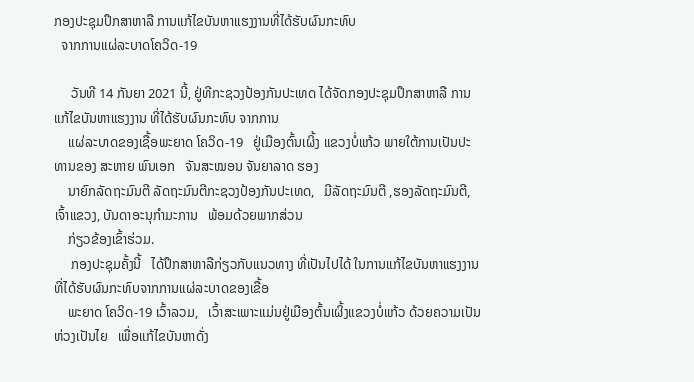ກອງປະຊຸມປຶກສາຫາລື ການແກ້ໄຂບັນຫາແຮງງານທີ່ໄດ້ຮັບຜົນກະທົບ
  ຈາກການແຜ່ລະບາດໂຄວິດ-19

     ວັນທີ 14 ກັນຍາ 2021 ນີ້, ຢູ່ທີກະຊວງປ້ອງກັນປະເທດ ໄດ້ຈັດກອງປະຊຸມປຶກສາຫາລື ການແກ້ໄຂບັນຫາແຮງງານ ທີ່ໄດ້ຮັບຜົນກະທົບ ຈາກການ
    ແຜ່ລະບາດຂອງເຊື້ອພະຍາດ ໂຄວິດ-19   ຢູ່ເມືອງຕົ້ນເຜິ້ງ ແຂວງບໍ່ແກ້ວ ພາຍໃຕ້ການເປັນປະທານຂອງ ສະຫາຍ ພົນເອກ   ຈັນສະໝອນ ຈັນຍາລາດ ຮອງ
    ນາຍົກລັດຖະມົນຕີ ລັດຖະມົນຕີກະຊວງປ້ອງກັນປະເທດ,   ມີລັດຖະມົນຕີ ,ຮອງລັດຖະມົນຕີ, ເຈົ້າແຂວງ, ບັນດາອະນຸກໍາມະການ   ພ້ອມດ້ວຍພາກສ່ວນ
    ກ່ຽວຂ້ອງເຂົ້າຮ່ວມ.
     ກອງປະຊຸມຄັ້ງນີ້   ໄດ້ປຶກສາຫາລືກ່ຽວກັບແນວທາງ ທີ່ເປັນໄປໄດ້ ໃນການແກ້ໄຂບັນຫາແຮງງານ   ທີ່ໄດ້ຮັບຜົນກະທົບຈາກການແຜ່ລະບາດຂອງເຂື້ອ
    ພະຍາດ ໂຄວິດ-19 ເວົ້າລວມ,   ເວົ້າສະເພາະແມ່ນຢູ່ເມືອງຕົ້ນເຜິ້ງແຂວງບໍ່ແກ້ວ ດ້ວຍຄວາມເປັນຫ່ວງເປັນໄຍ   ເພື່ອແກ້ໄຂບັນຫາດັ່ງ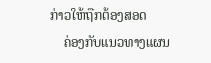ກ່າວໃຫ້ຖືກຕ້ອງສອດ
    ຄ່ອງກັບແນວທາງແຜນ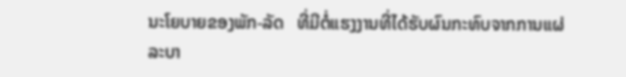ນະໂຍບາຍຂອງພັກ-ລັດ   ທີ່ມີຕໍ່ແຮງງານທີ່ໄດ້ຮັບຜົນກະທົບຈາກການແຜ່ລະບາ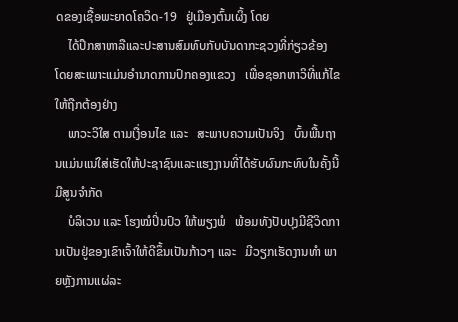ດຂອງເຊື້ອພະຍາດໂຄວິດ-19   ຢູ່ເມືອງຕົ້ນເຜິ້ງ ໂດຍ
    ໄດ້ປຶກສາຫາລືແລະປະສານສົມທົບກັບບັນດາກະຊວງທີ່ກ່ຽວຂ້ອງ   ໂດຍສະເພາະແມ່ນອໍານາດການປົກຄອງແຂວງ   ເພື່ອຊອກຫາວິທີ່ແກ້ໄຂ ໃຫ້ຖືກຕ້ອງຢ່າງ
    ພາວະວິໃສ ຕາມເງື່ອນໄຂ ແລະ   ສະພາບຄວາມເປັນຈິງ   ບົ້ນພື້ນຖານແມ່ນແນ່ໃສ່ເຮັດໃຫ້ປະຊາຊົນແລະແຮງງານທີ່ໄດ້ຮັບຜົນກະທົບໃນຄັ້ງນີ້   ມີສູນຈໍາກັດ
    ບໍລິເວນ ແລະ ໂຮງໝໍປິ່ນປົວ ໃຫ້ພຽງພໍ   ພ້ອມທັງປັບປຸງມີຊີວິດການເປັນຢູ່ຂອງເຂົາເຈົ້າໃຫ້ດີຂຶ້ນເປັນກ້າວໆ ແລະ   ມີວຽກເຮັດງານທໍາ ພາຍຫຼັງການແຜ່ລະ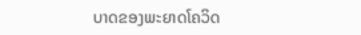ບາດຂອງພະຍາດໂຄວິດ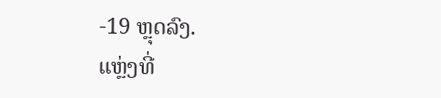-19 ຫຼຸດລົງ.
ແຫຼ່ງທີ່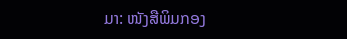ມາ: ໜັງສືພິມກອງ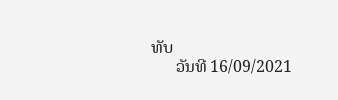ທັບ
      ວັນທີ 16/09/2021